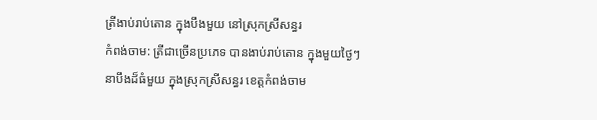ត្រីងាប់រាប់តោន ក្នុងបឹងមួយ នៅស្រុកស្រីសន្ធរ
កំពង់ចាម: ត្រីជាច្រើនប្រភេទ បានងាប់រាប់តោន ក្នុងមួយថ្ងៃៗ
នាបឹងដ៏ធំមួយ ក្នុងស្រុកស្រីសន្ធរ ខេត្តកំពង់ចាម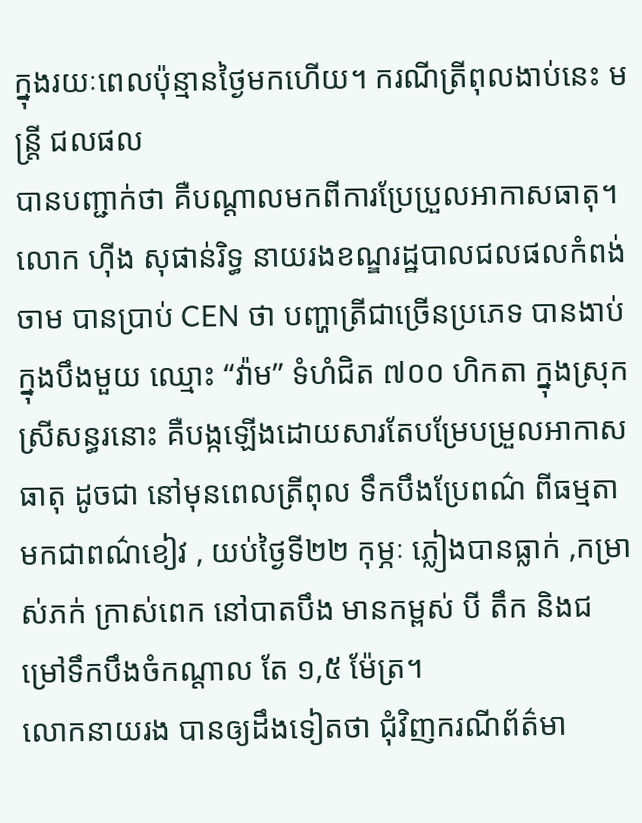ក្នុងរយៈពេលប៉ុន្មានថ្ងៃមកហើយ។ ករណីត្រីពុលងាប់នេះ មន្ត្រី ជលផល
បានបញ្ជាក់ថា គឺបណ្តាលមកពីការប្រែប្រួលអាកាសធាតុ។
លោក ហ៊ីង សុផាន់រិទ្ធ នាយរងខណ្ឌរដ្ឋបាលជលផលកំពង់ចាម បានប្រាប់ CEN ថា បញ្ហាត្រីជាច្រើនប្រភេទ បានងាប់ក្នុងបឹងមួយ ឈ្មោះ “វ៉ាម” ទំហំជិត ៧០០ ហិកតា ក្នុងស្រុកស្រីសន្ធរនោះ គឺបង្កឡើងដោយសារតែបម្រែបម្រួលអាកាសធាតុ ដូចជា នៅមុនពេលត្រីពុល ទឹកបឹងប្រែពណ៌ ពីធម្មតា មកជាពណ៌ខៀវ , យប់ថ្ងៃទី២២ កុម្ភៈ ភ្លៀងបានធ្លាក់ ,កម្រាស់ភក់ ក្រាស់ពេក នៅបាតបឹង មានកម្ពស់ បី តឹក និងជម្រៅទឹកបឹងចំកណ្តាល តែ ១,៥ ម៉ែត្រ។
លោកនាយរង បានឲ្យដឹងទៀតថា ជុំវិញករណីព័ត៌មា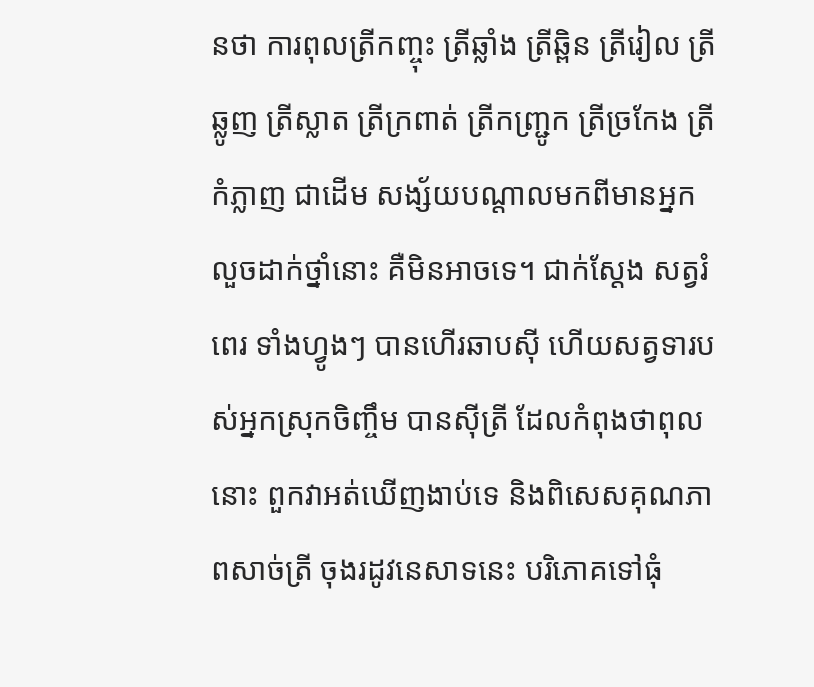នថា ការពុលត្រីកញ្ចុះ ត្រីឆ្លាំង ត្រីឆ្ពិន ត្រីរៀល ត្រីឆ្លូញ ត្រីស្លាត ត្រីក្រពាត់ ត្រីកញ្ជ្រូក ត្រីច្រកែង ត្រីកំភ្លាញ ជាដើម សង្ស័យបណ្តាលមកពីមានអ្នកលួចដាក់ថ្នាំនោះ គឺមិនអាចទេ។ ជាក់ស្តែង សត្វរំពេរ ទាំងហ្វូងៗ បានហើរឆាបស៊ី ហើយសត្វទារបស់អ្នកស្រុកចិញ្ចឹម បានស៊ីត្រី ដែលកំពុងថាពុលនោះ ពួកវាអត់ឃើញងាប់ទេ និងពិសេសគុណភាពសាច់ត្រី ចុងរដូវនេសាទនេះ បរិភោគទៅធុំ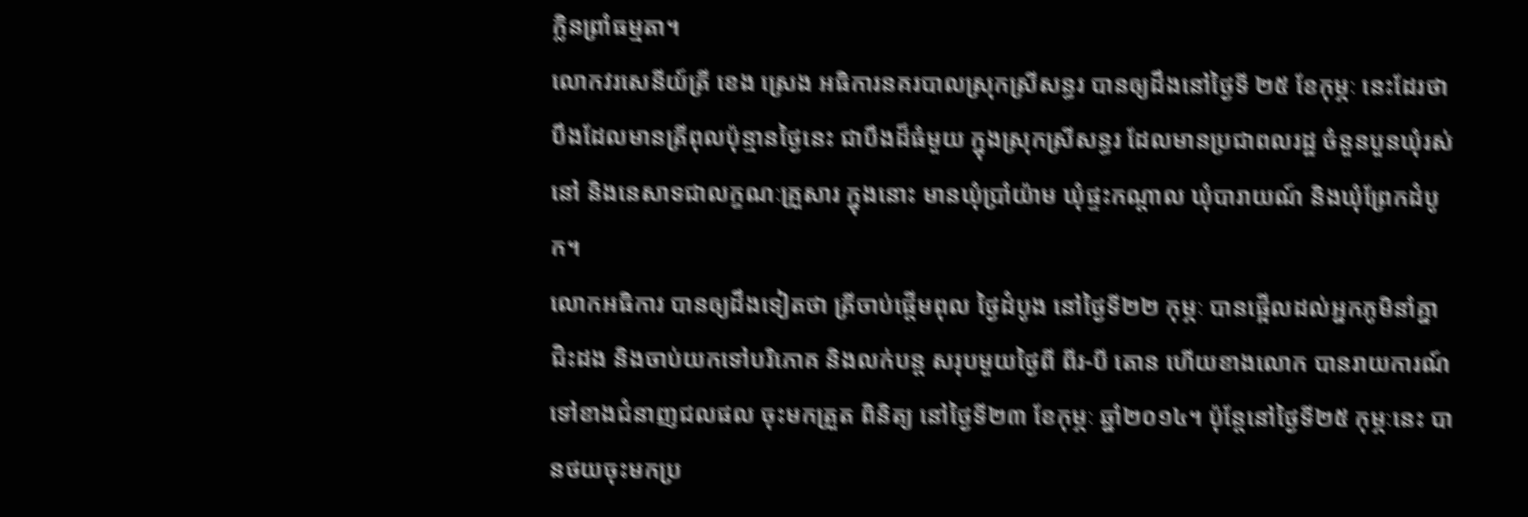ក្លិនព្រាំធម្មតា។
លោកវរសេនីយ៍ត្រី ខេង ស្រេង អធិការនគរបាលស្រុកស្រីសន្ធរ បានឲ្យដឹងនៅថ្ងៃទី ២៥ ខែកុម្ភៈ នេះដែរថា បឹងដែលមានត្រីពុលប៉ុន្មានថ្ងៃនេះ ជាបឹងដ៏ធំមួយ ក្នុងស្រុកស្រីសន្ធរ ដែលមានប្រជាពលរដ្ឋ ចំនួនបួនឃុំរស់នៅ និងនេសាទជាលក្ខណៈគ្រួសារ ក្នុងនោះ មានឃុំប្រាំយ៉ាម ឃុំផ្ទះកណ្តាល ឃុំបារាយណ៍ និងឃុំព្រែកដំបូក។
លោកអធិការ បានឲ្យដឹងទៀតថា ត្រីចាប់ផ្តើមពុល ថ្ងៃដំបូង នៅថ្ងៃទី២២ កុម្ភៈ បានផ្អើលដល់អ្នកភូមិនាំគ្នាជិះដង និងចាប់យកទៅបរិភោគ និងលក់បន្ត សរុបមួយថ្ងៃពី ពីរ-បី តោន ហើយខាងលោក បានរាយការណ៍ទៅខាងជំនាញជលផល ចុះមកត្រួត ពិនិត្យ នៅថ្ងៃទី២៣ ខែកុម្ភៈ ឆ្នាំ២០១៤។ ប៉ុន្តែនៅថ្ងៃទី២៥ កុម្ភៈនេះ បានថយចុះមកប្រ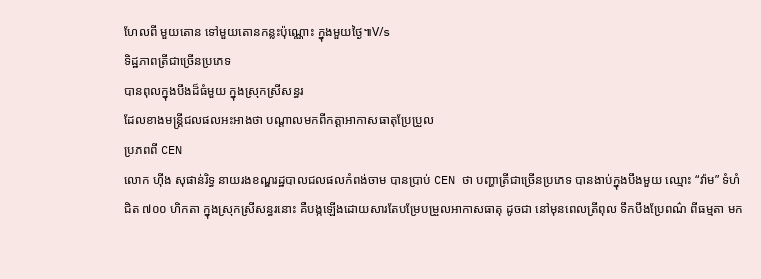ហែលពី មួយតោន ទៅមួយតោនកន្លះប៉ុណ្ណោះ ក្នុងមួយថ្ងៃ៕V/s
ទិដ្ឋភាពត្រីជាច្រើនប្រភេទ
បានពុលក្នុងបឹងដ៏ធំមួយ ក្នុងស្រុកស្រីសន្ធរ
ដែលខាងមន្ត្រីជលផលអះអាងថា បណ្តាលមកពីកត្តាអាកាសធាតុប្រែប្រួល
ប្រភពពី CEN
លោក ហ៊ីង សុផាន់រិទ្ធ នាយរងខណ្ឌរដ្ឋបាលជលផលកំពង់ចាម បានប្រាប់ CEN ថា បញ្ហាត្រីជាច្រើនប្រភេទ បានងាប់ក្នុងបឹងមួយ ឈ្មោះ “វ៉ាម” ទំហំជិត ៧០០ ហិកតា ក្នុងស្រុកស្រីសន្ធរនោះ គឺបង្កឡើងដោយសារតែបម្រែបម្រួលអាកាសធាតុ ដូចជា នៅមុនពេលត្រីពុល ទឹកបឹងប្រែពណ៌ ពីធម្មតា មក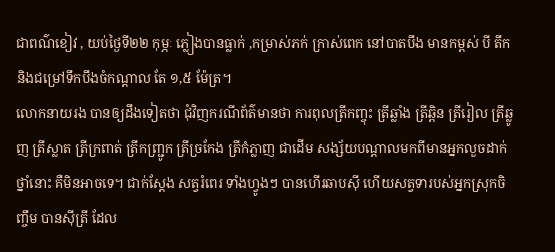ជាពណ៌ខៀវ , យប់ថ្ងៃទី២២ កុម្ភៈ ភ្លៀងបានធ្លាក់ ,កម្រាស់ភក់ ក្រាស់ពេក នៅបាតបឹង មានកម្ពស់ បី តឹក និងជម្រៅទឹកបឹងចំកណ្តាល តែ ១,៥ ម៉ែត្រ។
លោកនាយរង បានឲ្យដឹងទៀតថា ជុំវិញករណីព័ត៌មានថា ការពុលត្រីកញ្ចុះ ត្រីឆ្លាំង ត្រីឆ្ពិន ត្រីរៀល ត្រីឆ្លូញ ត្រីស្លាត ត្រីក្រពាត់ ត្រីកញ្ជ្រូក ត្រីច្រកែង ត្រីកំភ្លាញ ជាដើម សង្ស័យបណ្តាលមកពីមានអ្នកលួចដាក់ថ្នាំនោះ គឺមិនអាចទេ។ ជាក់ស្តែង សត្វរំពេរ ទាំងហ្វូងៗ បានហើរឆាបស៊ី ហើយសត្វទារបស់អ្នកស្រុកចិញ្ចឹម បានស៊ីត្រី ដែល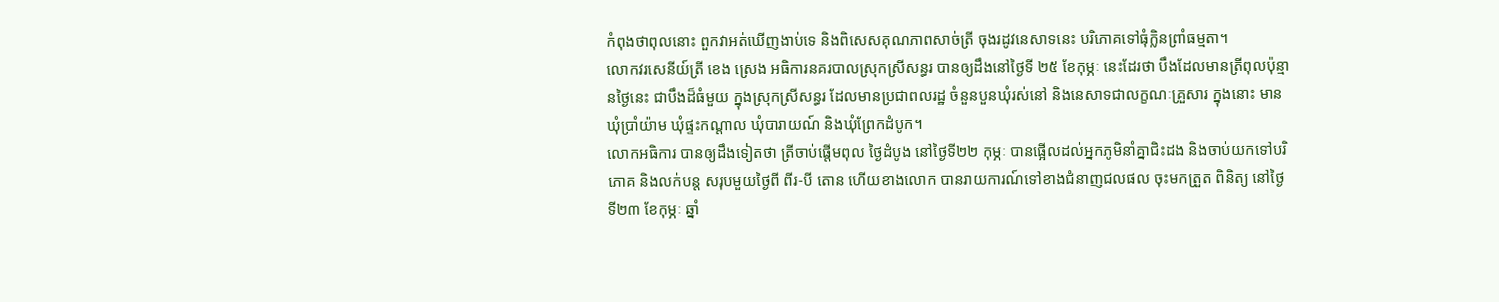កំពុងថាពុលនោះ ពួកវាអត់ឃើញងាប់ទេ និងពិសេសគុណភាពសាច់ត្រី ចុងរដូវនេសាទនេះ បរិភោគទៅធុំក្លិនព្រាំធម្មតា។
លោកវរសេនីយ៍ត្រី ខេង ស្រេង អធិការនគរបាលស្រុកស្រីសន្ធរ បានឲ្យដឹងនៅថ្ងៃទី ២៥ ខែកុម្ភៈ នេះដែរថា បឹងដែលមានត្រីពុលប៉ុន្មានថ្ងៃនេះ ជាបឹងដ៏ធំមួយ ក្នុងស្រុកស្រីសន្ធរ ដែលមានប្រជាពលរដ្ឋ ចំនួនបួនឃុំរស់នៅ និងនេសាទជាលក្ខណៈគ្រួសារ ក្នុងនោះ មានឃុំប្រាំយ៉ាម ឃុំផ្ទះកណ្តាល ឃុំបារាយណ៍ និងឃុំព្រែកដំបូក។
លោកអធិការ បានឲ្យដឹងទៀតថា ត្រីចាប់ផ្តើមពុល ថ្ងៃដំបូង នៅថ្ងៃទី២២ កុម្ភៈ បានផ្អើលដល់អ្នកភូមិនាំគ្នាជិះដង និងចាប់យកទៅបរិភោគ និងលក់បន្ត សរុបមួយថ្ងៃពី ពីរ-បី តោន ហើយខាងលោក បានរាយការណ៍ទៅខាងជំនាញជលផល ចុះមកត្រួត ពិនិត្យ នៅថ្ងៃទី២៣ ខែកុម្ភៈ ឆ្នាំ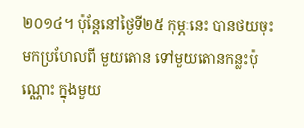២០១៤។ ប៉ុន្តែនៅថ្ងៃទី២៥ កុម្ភៈនេះ បានថយចុះមកប្រហែលពី មួយតោន ទៅមួយតោនកន្លះប៉ុណ្ណោះ ក្នុងមួយ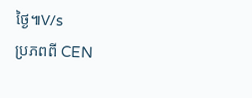ថ្ងៃ៕V/s
ប្រភពពី CEN